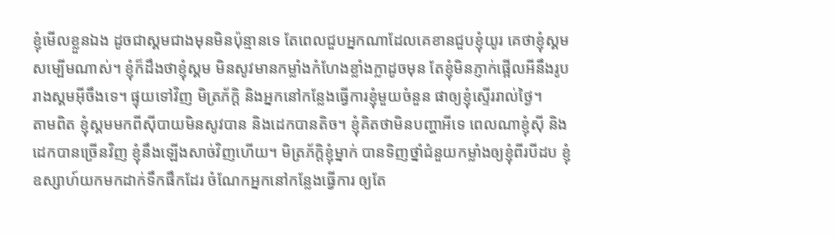ខ្ញុំមើលខ្លួនឯង ដូចជាស្គមជាងមុនមិនប៉ុន្មានទេ តែពេលជួបអ្នកណាដែលគេខានជួបខ្ញុំយូរ គេថាខ្ញុំស្គមសម្បើមណាស់។ ខ្ញុំក៏ដឹងថាខ្ញុំស្គម មិនសូវមានកម្លាំងកំហែងខ្លាំងក្លាដូចមុន តែខ្ញុំមិនភ្ញាក់ផ្អើលអីនឹងរូបរាងស្គមអ៊ីចឹងទេ។ ផ្ទុយទៅវិញ មិត្រភ័ក្ដិ និងអ្នកនៅកន្លែងធ្វើការខ្ញុំមួយចំនួន ផាឲ្យខ្ញុំស្ទើររាល់ថ្ងៃ។
តាមពិត ខ្ញុំស្គមមកពីស៊ីបាយមិនសូវបាន និងដេកបានតិច។ ខ្ញុំគិតថាមិនបញ្ហាអីទេ ពេលណាខ្ញុំស៊ី និងដេកបានច្រើនវិញ ខ្ញុំនឹងឡើងសាច់វិញហើយ។ មិត្រភ័ក្ដិខ្ញុំម្នាក់ បានទិញថ្នាំជំនួយកម្លាំងឲ្យខ្ញុំពីរបីដប ខ្ញុំឧស្សាហ៍យកមកដាក់ទឹកផឹកដែរ ចំណែកអ្នកនៅកន្លែងធ្វើការ ឲ្យតែ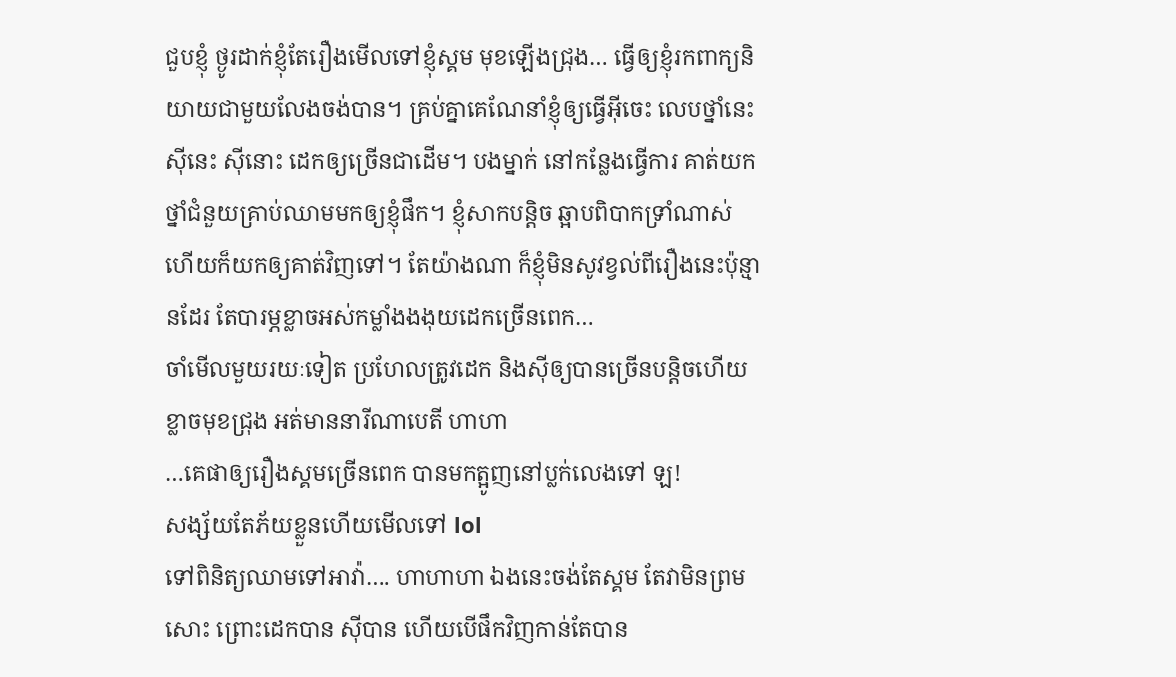ជួបខ្ញុំ ថ្ងូរដាក់ខ្ញុំតែរឿងមើលទៅខ្ញុំស្គម មុខឡើងជ្រុង… ធ្វើឲ្យខ្ញុំរកពាក្យនិយាយជាមួយលែងចង់បាន។ គ្រប់គ្នាគេណែនាំខ្ញុំឲ្យធ្វើអ៊ីចេះ លេបថ្នាំនេះ ស៊ីនេះ ស៊ីនោះ ដេកឲ្យច្រើនជាដើម។ បងម្នាក់ នៅកន្លែងធ្វើការ គាត់យកថ្នាំជំនួយគ្រាប់ឈាមមកឲ្យខ្ញុំផឹក។ ខ្ញុំសាកបន្តិច ឆ្អាបពិបាកទ្រាំណាស់ ហើយក៏យកឲ្យគាត់វិញទៅ។ តែយ៉ាងណា ក៏ខ្ញុំមិនសូវខ្វល់ពីរឿងនេះប៉ុន្មានដែរ តែបារម្ភខ្លាចអស់កម្លាំងងងុយដេកច្រើនពេក…
ចាំមើលមួយរយៈទៀត ប្រហែលត្រូវដេក និងស៊ីឲ្យបានច្រើនបន្តិចហើយ ខ្លាចមុខជ្រុង អត់មាននារីណាបេតី ហាហា
…គេផាឲ្យរឿងស្គមច្រើនពេក បានមកត្អូញនៅប្លក់លេងទៅ ឡ!
សង្ស័យតែភ័យខ្លួនហើយមើលទៅ lol
ទៅពិនិត្យឈាមទៅអាវ៉ា…. ហាហាហា ឯងនេះចង់តែស្គម តែវាមិនព្រមសោះ ព្រោះដេកបាន ស៊ីបាន ហើយបើផឹកវិញកាន់តែបាន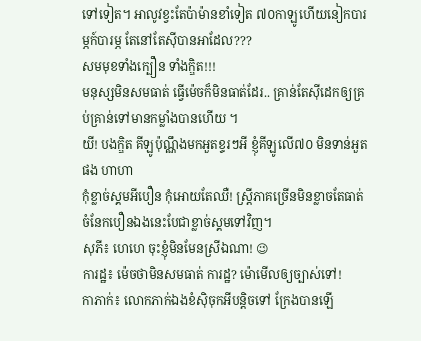ទៅទៀត។ អាលូវខ្វះតែប៉ាម៉ានខាំទៀត ៧០កាឡូហើយនៀកបារម្ភក៍បារម្ភ តែនៅតែស៊ីបានអាដែល???
សមមុខទាំងក្បឿន ទាំងក្ឌិត!!!
មនុស្សមិនសមធាត់ ធ្វើម៉េចក៏មិនធាត់ដែរ.. គ្រាន់តែស៊ីដេកឲ្យគ្រប់គ្រាន់ទៅមានកម្លាំងបានហើយ ។
យី! បងក្ឌិត គីឡូប៉ុណ្ណឹងមកអួតខ្ទរៗអី ខ្ញុំគីឡូលើ៧០ មិនទាន់អួតផង ហាហា
កុំខ្លាច់ស្គមអីបឿន កុំអោយតែឈឺ! ស្រ្តីភាគច្រើនមិនខ្លាចតែធាត់ ចំនែកបឿនឯងនេះបែជាខ្លាច់ស្គមទៅវិញ។
សុភី៖ ហេហេ ចុះខ្ញុំមិនមែនស្រីឯណា! 😉
ការដ្ឋ៖ ម៉េចថាមិនសមធាត់ ការដ្ឋ? ម៉ោមើលឲ្យច្បាស់ទៅ!
កាភាក់៖ លោកភាក់ឯងខំស៊ិចុកអីបន្តិចទៅ ក្រែងបានឡើ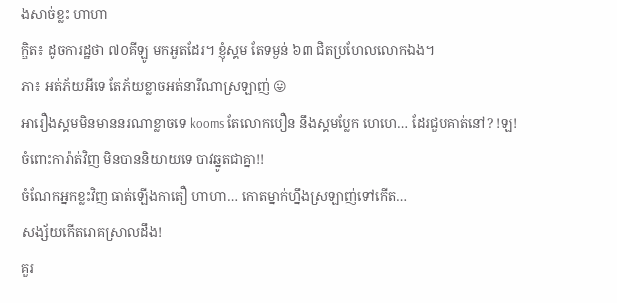ងសាច់ខ្លះ ហាហា
ក្ឌិត៖ ដូចការដ្ឋថា ៧០គីឡូ មកអួតដែរ។ ខ្ញុំស្គម តែទម្ងន់ ៦៣ ជិតប្រហែលលោកឯង។
ភា៖ អត់ភ័យអីទេ តែភ័យខ្លាចអត់នារីណាស្រឡាញ់ 😛
អារឿងស្គមមិនមាននរណាខ្លាចទេ kooms តែលោកបឿន នឹងស្គមប្លែក ហេហេ… ដែរជួបគាត់នៅ? !ឡ!
ចំពោះការ៉ាត់វិញ មិនបាននិយាយទេ បាវឆ្នូតជាគ្នា!!
ចំណែកអ្នកខ្លះវិញ ធាត់ឡើងកាតឿ ហាហា… កោតម្នាក់ហ្នឹងស្រឡាញ់ទៅកើត…
សង្ស័យកើតរោគស្រាលដឹង!
គួរ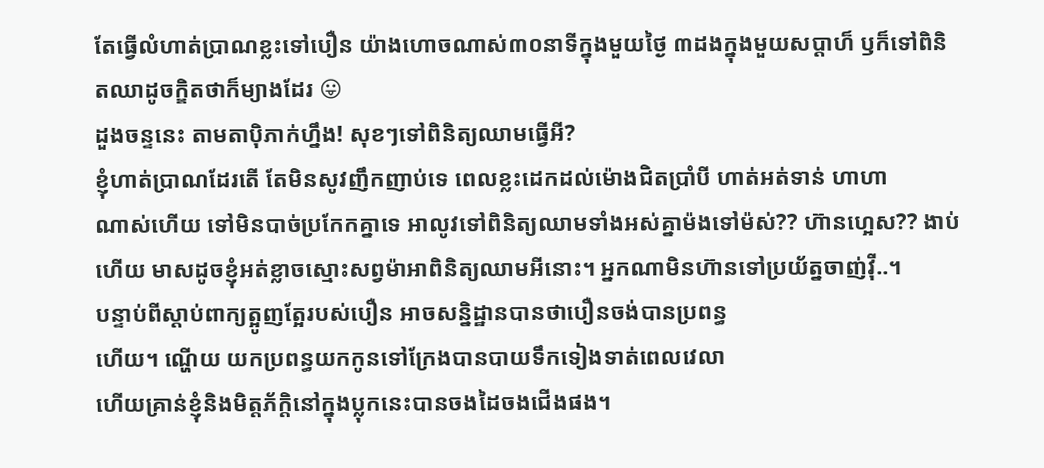តែធ្វើលំហាត់ប្រាណខ្លះទៅបឿន យ៉ាងហោចណាស់៣០នាទីក្នុងមួយថ្ងៃ ៣ដងក្នុងមួយសប្ដាហ៏ ឫក៏ទៅពិនិតឈាដូចក្ឌិតថាក៏ម្យាងដែរ 😛
ដួងចន្ទនេះ តាមតាប៉ិភាក់ហ្នឹង! សុខៗទៅពិនិត្យឈាមធ្វើអី?
ខ្ញុំហាត់ប្រាណដែរតើ តែមិនសូវញឹកញាប់ទេ ពេលខ្លះដេកដល់ម៉ោងជិតប្រាំបី ហាត់អត់ទាន់ ហាហា
ណាស់ហើយ ទៅមិនបាច់ប្រកែកគ្នាទេ អាលូវទៅពិនិត្យឈាមទាំងអស់គ្នាម៉ងទៅម៉ស់?? ហ៊ានហ្អេស?? ងាប់ហើយ មាសដូចខ្ញុំអត់ខ្លាចស្មោះសព្វម៉ាអាពិនិត្យឈាមអីនោះ។ អ្នកណាមិនហ៊ានទៅប្រយ័ត្នចាញ់វ៉ី..។
បន្ទាប់ពីស្តាប់ពាក្យត្អូញត្អែរបស់បឿន អាចសន្និដ្ឋានបានថាបឿនចង់បានប្រពន្ធ
ហើយ។ ណ្ហើយ យកប្រពន្ធយកកូនទៅក្រែងបានបាយទឹកទៀងទាត់ពេលវេលា
ហើយគ្រាន់ខ្ញុំនិងមិត្តភ័ក្តិនៅក្នុងប្លុកនេះបានចងដៃចងជើងផង។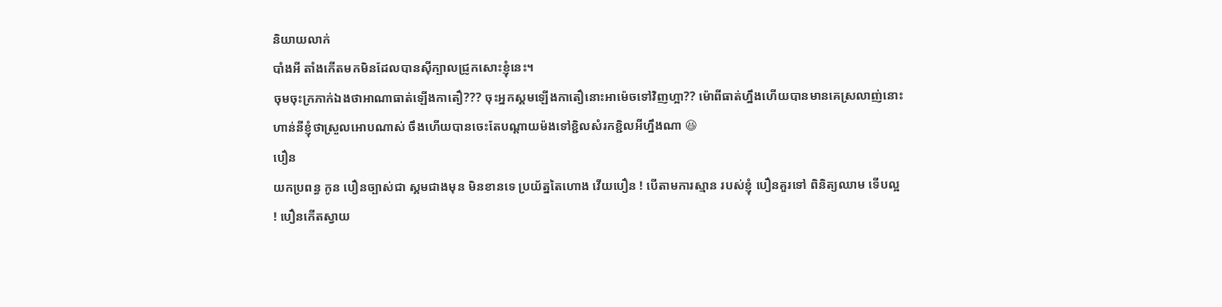និយាយលាក់
បាំងអី តាំងកើតមកមិនដែលបានស៊ីក្បាលជ្រូកសោះខ្ញុំនេះ។
ចុមចុះក្រភាក់ឯងថាអាណាធាត់ឡើងកាតឿ??? ចុះអ្នកស្គមឡើងកាតឿនោះអាម៉េចទៅវិញហ្អា?? ម៉ោពីធាត់ហ្នឹងហើយបានមានគេស្រលាញ់នោះ ហាន់នីខ្ញុំថាស្រួលអោបណាស់ ចឹងហើយបានចេះតែបណ្តាយម៉ងទៅខ្ជិលសំរកខ្ជិលអីហ្នឹងណា 😆
បឿន
យកប្រពន្ធ កូន បឿនច្បាស់ជា ស្គមជាងមុន មិនខានទេ ប្រយ័ត្នតៃហោង វើយបឿន ! បើតាមការស្មាន របស់ខ្ញុំ បឿនគួរទៅ ពិនិត្យឈាម ទើបល្អ ! បឿនកើតស្វាយ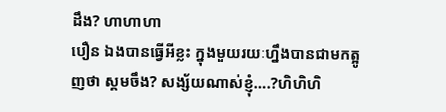ដឹង? ហាហាហា
បឿន ឯងបានធ្វើអីខ្លះ ក្នុងមួយរយៈហ្នឹងបានជាមកត្អូញថា ស្គមចឹង? សង្ស័យណាស់ខ្ញុំ….?ហិហិហិ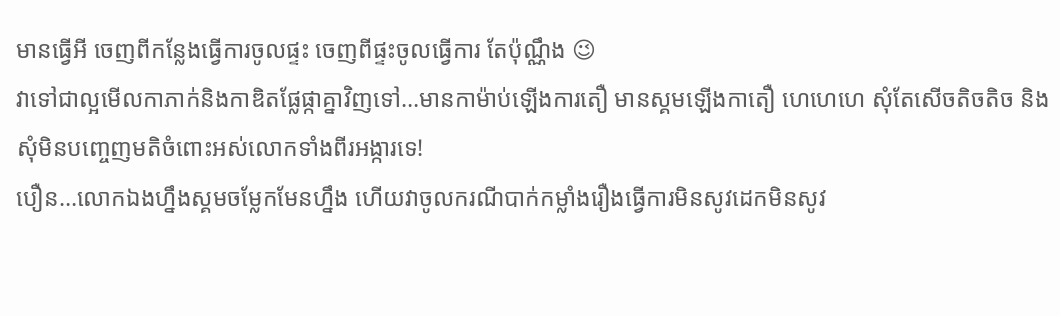មានធ្វើអី ចេញពីកន្លែងធ្វើការចូលផ្ទះ ចេញពីផ្ទះចូលធ្វើការ តែប៉ុណ្ណឹង 😉
វាទៅជាល្អមើលកាភាក់និងកាឌិតផ្លែផ្កាគ្នាវិញទៅ…មានកាម៉ាប់ឡើងការតឿ មានស្គមឡើងកាតឿ ហេហេហេ សុំតែសើចតិចតិច និងសុំមិនបញ្ចេញមតិចំពោះអស់លោកទាំងពីរអង្ការទេ!
បឿន…លោកឯងហ្នឹងស្គមចម្លែកមែនហ្នឹង ហើយវាចូលករណីបាក់កម្លាំងរឿងធ្វើការមិនសូវដេកមិនសូវ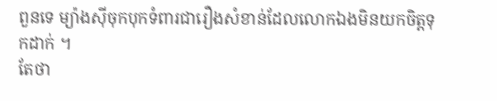ពួនទេ ម្យ៉ាងស៊ីចុកបុកទំពារជារឿងសំខាន់ដែលលោកឯងមិនយកចិត្តទុកដាក់ ។
តែថា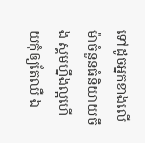ទៅដូចអ្នកខាងលើម៉ាចំនួនធំនិយាយចឹង ស្គមហ្នឹងល្អហើយកុំឲ្យតែឈឺ ឯ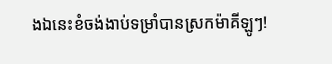ងឯនេះខំចង់ងាប់ទម្រាំបានស្រកម៉ាគីឡូៗ!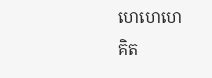ហេហេហេ
គិត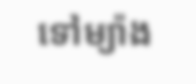ទៅម្យ៉ាង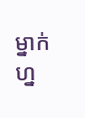ម្នាក់ ហ្ន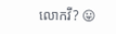លោកវី? 😛